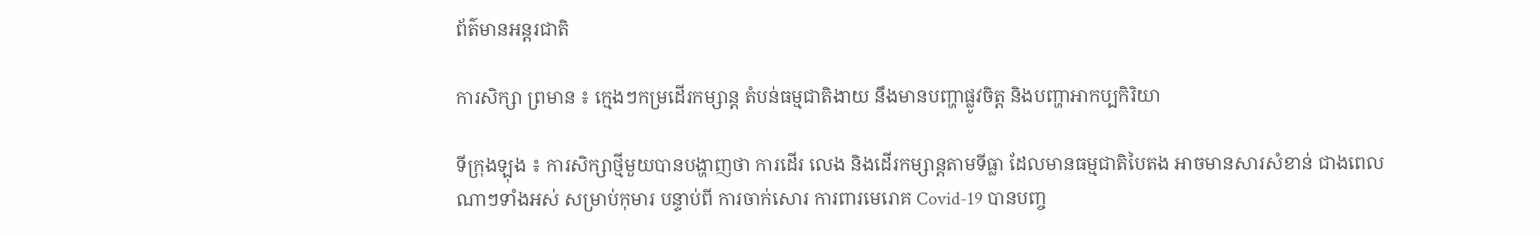ព័ត៌មានអន្តរជាតិ

ការសិក្សា ព្រមាន ៖ ក្មេងៗកម្រដើរកម្សាន្ត តំបន់ធម្មជាតិងាយ នឹងមានបញ្ហាផ្លូវចិត្ត និងបញ្ហាអាកប្បកិរិយា

ទីក្រុងឡុង ៖ ការសិក្សាថ្មីមួយបានបង្ហាញថា ការដើរ លេង និងដើរកម្សាន្តតាមទីធ្លា ដែលមានធម្មជាតិបៃតង អាចមានសារសំខាន់ ជាងពេលណាៗទាំងអស់ សម្រាប់កុមារ បន្ទាប់ពី ការចាក់សោរ ការពារមេរោគ Covid-19 បានបញ្ច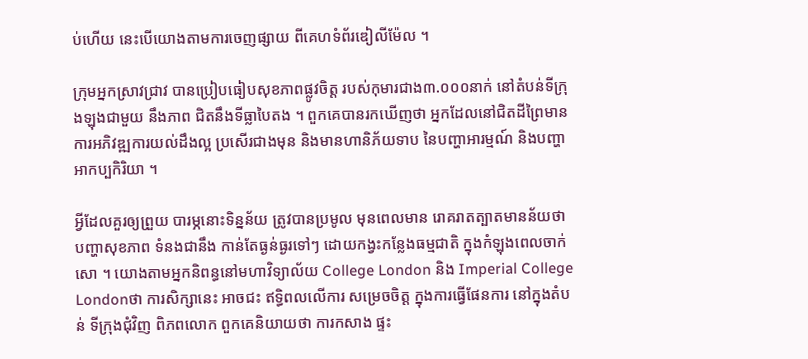ប់ហើយ នេះបើយោងតាមការចេញផ្សាយ ពីគេហទំព័រឌៀលីម៉ែល ។

ក្រុមអ្នកស្រាវជ្រាវ បានប្រៀបធៀបសុខភាពផ្លូវចិត្ត របស់កុមារជាង៣.០០០នាក់ នៅតំបន់ទីក្រុងឡុងជាមួយ នឹងភាព ជិតនឹងទីធ្លាបៃតង ។ ពួកគេបានរកឃើញថា អ្នកដែលនៅជិតដីព្រៃមាន ការអភិវឌ្ឍការយល់ដឹងល្អ ប្រសើរជាងមុន និងមានហានិភ័យទាប នៃបញ្ហាអារម្មណ៍ និងបញ្ហាអាកប្បកិរិយា ។

អ្វីដែលគួរឲ្យព្រួយ បារម្ភនោះទិន្នន័យ ត្រូវបានប្រមូល មុនពេលមាន រោគរាតត្បាតមានន័យថា បញ្ហាសុខភាព ទំនងជានឹង កាន់តែធ្ងន់ធ្ងរទៅៗ ដោយកង្វះកន្លែងធម្មជាតិ ក្នុងកំឡុងពេលចាក់សោ ។ យោងតាមអ្នកនិពន្ធនៅមហាវិទ្យាល័យ College London និង Imperial College Londonថា ការសិក្សានេះ អាចជះ ឥទ្ធិពលលើការ សម្រេចចិត្ត ក្នុងការធ្វើផែនការ នៅក្នុងតំបន់ ទីក្រុងជុំវិញ ពិភពលោក ពួកគេនិយាយថា ការកសាង ផ្ទះ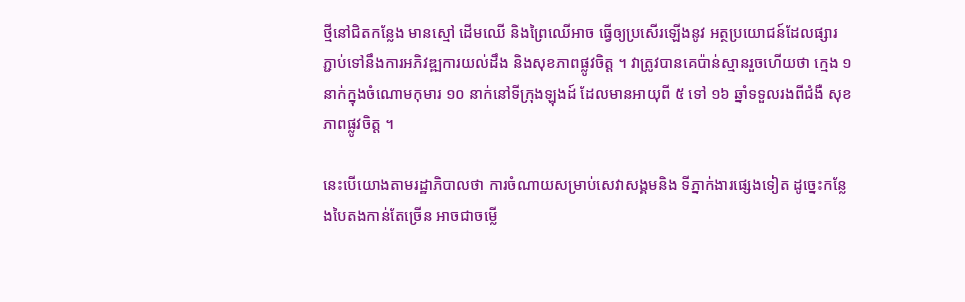ថ្មីនៅជិតកន្លែង មានស្មៅ ដើមឈើ និងព្រៃឈើអាច ធ្វើឲ្យប្រសើរឡើងនូវ អត្ថប្រយោជន៍ដែលផ្សារ ភ្ជាប់ទៅនឹងការអភិវឌ្ឍការយល់ដឹង និងសុខភាពផ្លូវចិត្ត ។ វាត្រូវបានគេប៉ាន់ស្មានរួចហើយថា ក្មេង ១ នាក់ក្នុងចំណោមកុមារ ១០ នាក់នៅទីក្រុងឡុងដ៍ ដែលមានអាយុពី ៥ ទៅ ១៦ ឆ្នាំទទួលរងពីជំងឺ សុខភាពផ្លូវចិត្ត ។

នេះបើយោងតាមរដ្ឋាភិបាលថា ការចំណាយសម្រាប់សេវាសង្គមនិង ទីភ្នាក់ងារផ្សេងទៀត ដូច្នេះកន្លែងបៃតងកាន់តែច្រើន អាចជាចម្លើ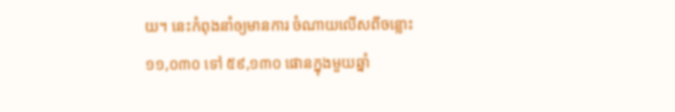យ។ នេះកំពុងនាំឲ្យមានការ ចំណាយលើសពីចន្លោះ ១១,០៣០ ទៅ ៥៩,១៣០ ផោនក្នុងមួយឆ្នាំ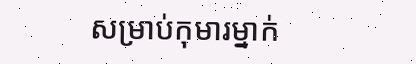សម្រាប់កុមារម្នាក់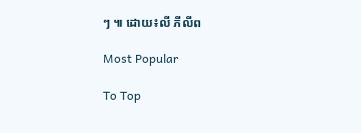ៗ ៕ ដោយ៖លី ភីលីព

Most Popular

To Top